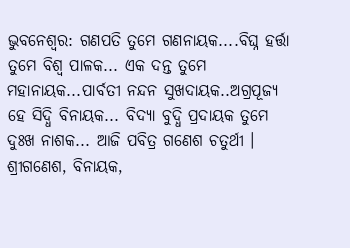ଭୁବନେଶ୍ବର: ଗଣପତି ତୁମେ ଗଣନାୟକ....ବିଘ୍ନ ହର୍ତ୍ତା ତୁମେ ବିଶ୍ବ ପାଳକ... ଏକ ଦନ୍ତ ତୁମେ ମହାନାୟକ...ପାର୍ବତୀ ନନ୍ଦନ ସୁଖଦାୟକ..ଅଗ୍ରପୂଜ୍ୟ ହେ ସିଦ୍ଧି ବିନାୟକ... ବିଦ୍ୟା ବୁଦ୍ଧି ପ୍ରଦାୟକ ତୁମେ ଦୁଃଖ ନାଶକ... ଆଜି ପବିତ୍ର ଗଣେଶ ଚତୁର୍ଥୀ । ଶ୍ରୀଗଣେଶ, ବିନାୟକ,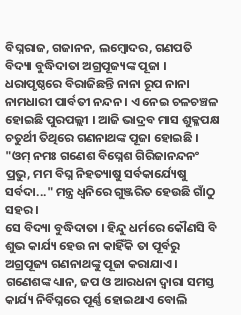ବିଘ୍ନରାଜ, ଗଜାନନ, ଲମ୍ବୋଦର, ଗଣପତି ବିଦ୍ୟା ବୁଦ୍ଧିଦାତା ଅଗ୍ରପୂଜ୍ୟଙ୍କ ପୂଜା । ଧରାପୃଷ୍ଠରେ ବିରାଜିଛନ୍ତି ନାନା ରୂପ ନାନା ନାମଧାରୀ ପାର୍ବତୀ ନନ୍ଦନ । ଏ ନେଇ ଚଳଚଞ୍ଚଳ ହୋଇଛି ପୁରପଲ୍ଲୀ । ଆଜି ଭାଦ୍ରବ ମାସ ଶୁକ୍ଳପକ୍ଷ ଚତୁର୍ଥୀ ତିଥିରେ ଗଣନାଥଙ୍କ ପୂଜା ହୋଇଛି । "ଓମ୍ ନମଃ ଗଣେଶ ବିଘ୍ନେଶ ଗିରିଜାନନ୍ଦନଂ ପ୍ରଭୁ, ମମ ବିଘ୍ନ ନିହତ୍ୟାଷୁ ସର୍ବକାର୍ଯ୍ୟେଷୁ ସର୍ବଦା..." ମନ୍ତ୍ର ଧ୍ବନିରେ ଗୁଞ୍ଜରିତ ହେଉଛି ଗାଁଠୁ ସହର ।
ସେ ବିଦ୍ୟା ବୁଦ୍ଧିଦାତା । ହିନ୍ଦୁ ଧର୍ମରେ କୌଣସି ବି ଶୁଭ କାର୍ଯ୍ୟ ହେଉ ନା କାହିଁକି ତା ପୂର୍ବରୁ ଅଗ୍ରପୂଜ୍ୟ ଗଣନାଥଙ୍କୁ ପୂଜା କରାଯାଏ । ଗଣେଶଙ୍କ ଧ୍ୟାନ, ଜପ ଓ ଆରଧନା ଦ୍ବାରା ସମସ୍ତ କାର୍ଯ୍ୟ ନିର୍ବିଘ୍ନରେ ପୂର୍ଣ୍ଣ ହୋଇଥାଏ ବୋଲି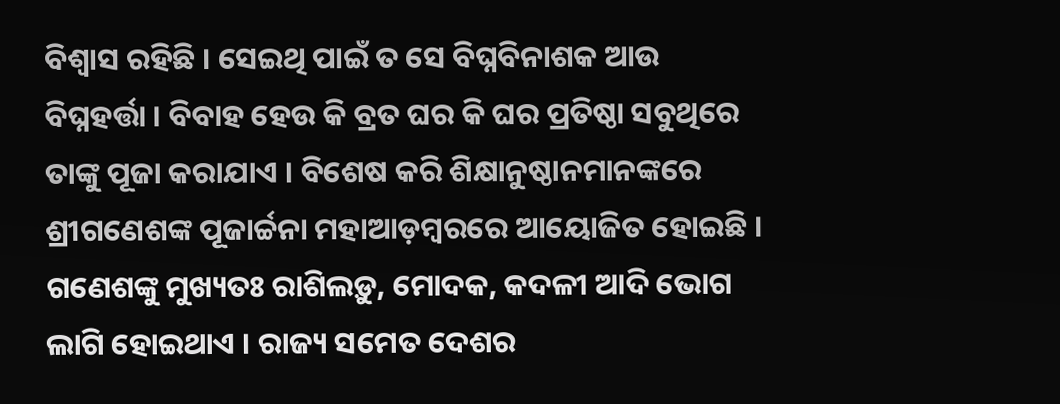ବିଶ୍ବାସ ରହିଛି । ସେଇଥି ପାଇଁ ତ ସେ ବିଘ୍ନବିନାଶକ ଆଉ ବିଘ୍ନହର୍ତ୍ତା । ବିବାହ ହେଉ କି ବ୍ରତ ଘର କି ଘର ପ୍ରତିଷ୍ଠା ସବୁଥିରେ ତାଙ୍କୁ ପୂଜା କରାଯାଏ । ବିଶେଷ କରି ଶିକ୍ଷାନୁଷ୍ଠାନମାନଙ୍କରେ ଶ୍ରୀଗଣେଶଙ୍କ ପୂଜାର୍ଚ୍ଚନା ମହାଆଡ଼ମ୍ବରରେ ଆୟୋଜିତ ହୋଇଛି । ଗଣେଶଙ୍କୁ ମୁଖ୍ୟତଃ ରାଶିଲଡ଼ୁ, ମୋଦକ, କଦଳୀ ଆଦି ଭୋଗ ଲାଗି ହୋଇଥାଏ । ରାଜ୍ୟ ସମେତ ଦେଶର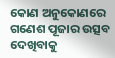କୋଣ ଅନୁକୋଣରେ ଗଣେଶ ପୂଜାର ଉତ୍ସବ ଦେଖିବାକୁ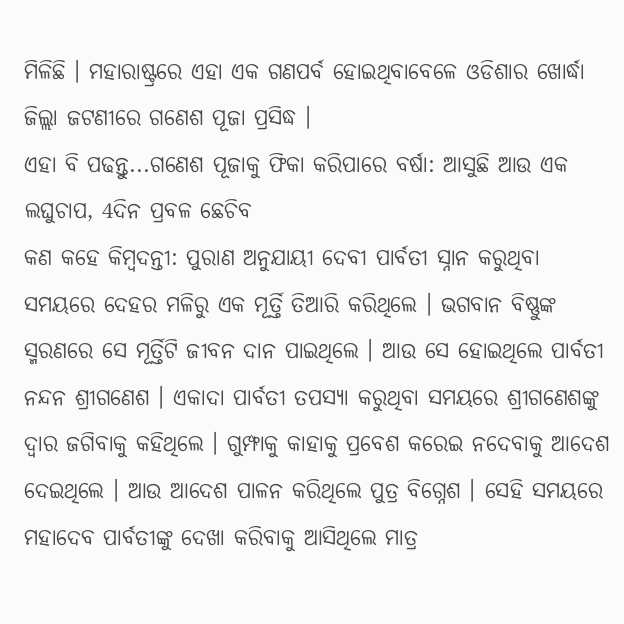ମିଳିଛି । ମହାରାଷ୍ଟ୍ରରେ ଏହା ଏକ ଗଣପର୍ବ ହୋଇଥିବାବେଳେ ଓଡିଶାର ଖୋର୍ଦ୍ଧା ଜିଲ୍ଲା ଜଟଣୀରେ ଗଣେଶ ପୂଜା ପ୍ରସିଦ୍ଧ ।
ଏହା ବି ପଢନ୍ତୁ...ଗଣେଶ ପୂଜାକୁ ଫିକା କରିପାରେ ବର୍ଷା: ଆସୁଛି ଆଉ ଏକ ଲଘୁଚାପ, 4ଦିନ ପ୍ରବଳ ଛେଚିବ
କଣ କହେ କିମ୍ବଦନ୍ତୀ: ପୁରାଣ ଅନୁଯାୟୀ ଦେବୀ ପାର୍ବତୀ ସ୍ନାନ କରୁଥିବା ସମୟରେ ଦେହର ମଳିରୁ ଏକ ମୂର୍ତ୍ତି ତିଆରି କରିଥିଲେ । ଭଗବାନ ବିଷ୍ଣୁଙ୍କ ସ୍ମରଣରେ ସେ ମୂର୍ତ୍ତିଟି ଜୀବନ ଦାନ ପାଇଥିଲେ । ଆଉ ସେ ହୋଇଥିଲେ ପାର୍ବତୀ ନନ୍ଦନ ଶ୍ରୀଗଣେଶ । ଏକାଦା ପାର୍ବତୀ ତପସ୍ୟା କରୁଥିବା ସମୟରେ ଶ୍ରୀଗଣେଶଙ୍କୁ ଦ୍ବାର ଜଗିବାକୁ କହିଥିଲେ । ଗୁମ୍ଫାକୁ କାହାକୁ ପ୍ରବେଶ କରେଇ ନଦେବାକୁ ଆଦେଶ ଦେଇଥିଲେ । ଆଉ ଆଦେଶ ପାଳନ କରିଥିଲେ ପୁତ୍ର ବିଗ୍ନେଶ । ସେହି ସମୟରେ ମହାଦେବ ପାର୍ବତୀଙ୍କୁ ଦେଖା କରିବାକୁ ଆସିଥିଲେ ମାତ୍ର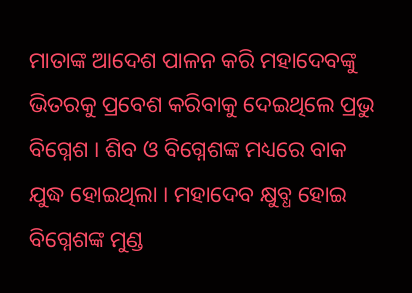ମାତାଙ୍କ ଆଦେଶ ପାଳନ କରି ମହାଦେବଙ୍କୁ ଭିତରକୁ ପ୍ରବେଶ କରିବାକୁ ଦେଇଥିଲେ ପ୍ରଭୁ ବିଗ୍ନେଶ । ଶିବ ଓ ବିଗ୍ନେଶଙ୍କ ମଧ୍ୟରେ ବାକ ଯୁଦ୍ଧ ହୋଇଥିଲା । ମହାଦେବ କ୍ଷୁବ୍ଧ ହୋଇ ବିଗ୍ନେଶଙ୍କ ମୁଣ୍ଡ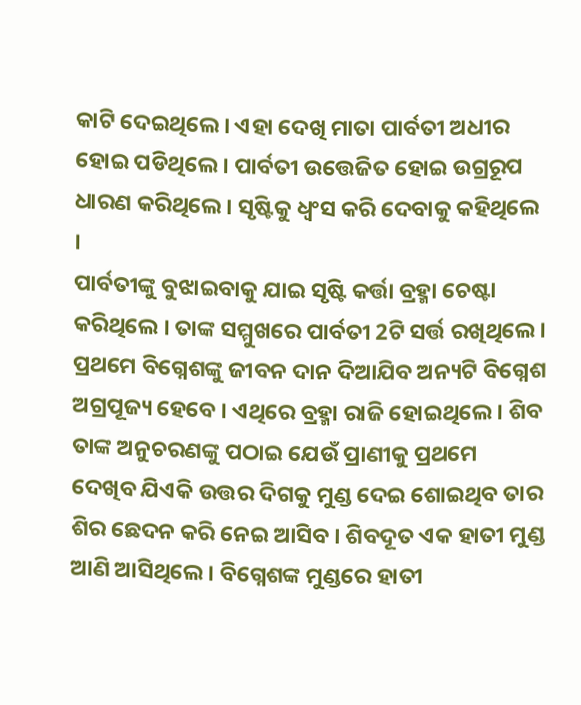କାଟି ଦେଇଥିଲେ । ଏହା ଦେଖି ମାତା ପାର୍ବତୀ ଅଧୀର ହୋଇ ପଡିଥିଲେ । ପାର୍ବତୀ ଉତ୍ତେଜିତ ହୋଇ ଉଗ୍ରରୂପ ଧାରଣ କରିଥିଲେ । ସୃଷ୍ଟିକୁ ଧ୍ବଂସ କରି ଦେବାକୁ କହିଥିଲେ ।
ପାର୍ବତୀଙ୍କୁ ବୁଝାଇବାକୁ ଯାଇ ସୃଷ୍ଟି କର୍ତ୍ତା ବ୍ରହ୍ମା ଚେଷ୍ଟା କରିଥିଲେ । ତାଙ୍କ ସମ୍ମୁଖରେ ପାର୍ବତୀ 2ଟି ସର୍ତ୍ତ ରଖିଥିଲେ । ପ୍ରଥମେ ବିଗ୍ନେଶଙ୍କୁ ଜୀବନ ଦାନ ଦିଆଯିବ ଅନ୍ୟଟି ବିଗ୍ନେଶ ଅଗ୍ରପୂଜ୍ୟ ହେବେ । ଏଥିରେ ବ୍ରହ୍ମା ରାଜି ହୋଇଥିଲେ । ଶିବ ତାଙ୍କ ଅନୁଚରଣଙ୍କୁ ପଠାଇ ଯେଉଁ ପ୍ରାଣୀକୁ ପ୍ରଥମେ ଦେଖିବ ଯିଏକି ଉତ୍ତର ଦିଗକୁ ମୁଣ୍ଡ ଦେଇ ଶୋଇଥିବ ତାର ଶିର ଛେଦନ କରି ନେଇ ଆସିବ । ଶିବଦୂତ ଏକ ହାତୀ ମୁଣ୍ଡ ଆଣି ଆସିଥିଲେ । ବିଗ୍ନେଶଙ୍କ ମୁଣ୍ଡରେ ହାତୀ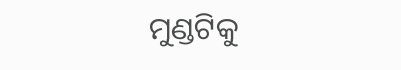ମୁଣ୍ଡଟିକୁ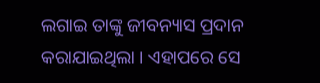ଲଗାଇ ତାଙ୍କୁ ଜୀବନ୍ୟାସ ପ୍ରଦାନ କରାଯାଇଥିଲା । ଏହାପରେ ସେ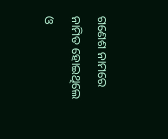ଗଣେଶ ନାମରେ ନାମିତ ହୋଇଥିଲେ ଓ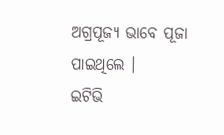ଅଗ୍ରପୂଜ୍ୟ ଭାବେ ପୂଜା ପାଇଥିଲେ ।
ଇଟିଭି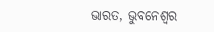ଭାରତ, ଭୁବନେଶ୍ବର